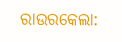ରାଉରକେଲା: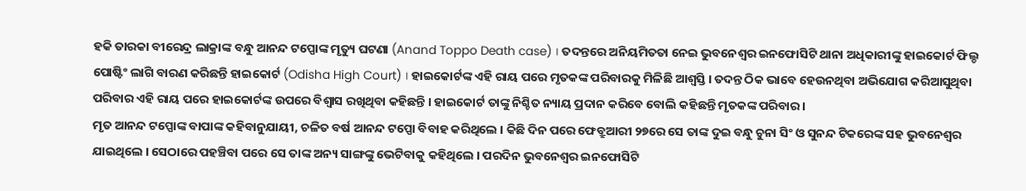ହକି ତାରକା ବୀରେନ୍ଦ୍ର ଲାକ୍ରାଙ୍କ ବନ୍ଧୁ ଆନନ୍ଦ ଟପ୍ପୋଙ୍କ ମୃତ୍ୟୁ ଘଟଣା (Anand Toppo Death case) । ତଦନ୍ତରେ ଅନିୟମିତତା ନେଇ ଭୁବନେଶ୍ବର ଇନଫୋସିଟି ଥାନା ଅଧିକାରୀଙ୍କୁ ହାଇକୋର୍ଟ ଫିଲ୍ଡ ପୋଷ୍ଟିଂ ଲାଗି ବାରଣ କରିଛନ୍ତି ହାଇକୋର୍ଟ (Odisha High Court) । ହାଇକୋର୍ଟଙ୍କ ଏହି ରାୟ ପରେ ମୃତକଙ୍କ ପରିବାରକୁ ମିଳିଛି ଆଶ୍ବସ୍ତି । ତଦନ୍ତ ଠିକ ଭାବେ ହେଉନଥିବା ଅଭିଯୋଗ କରିଆସୁଥିବା ପରିବାର ଏହି ରାୟ ପରେ ହାଇକୋର୍ଟଙ୍କ ଉପରେ ବିଶ୍ବାସ ରଖିଥିବା କହିଛନ୍ତି । ହାଇକୋର୍ଟ ତାଙ୍କୁ ନିଶ୍ଚିତ ନ୍ୟାୟ ପ୍ରଦାନ କରିବେ ବୋଲି କହିଛନ୍ତି ମୃତକଙ୍କ ପରିବାର ।
ମୃତ ଆନନ୍ଦ ଟପ୍ପୋଙ୍କ ବାପାଙ୍କ କହିବାନୁଯାୟୀ, ଚଳିତ ବର୍ଷ ଆନନ୍ଦ ଟପ୍ପୋ ବିବାହ କରିଥିଲେ । କିଛି ଦିନ ପରେ ଫେବ୍ରୁଆରୀ ୨୭ରେ ସେ ତାଙ୍କ ଦୁଇ ବନ୍ଧୁ ଚୁନା ସିଂ ଓ ସୁନନ୍ଦ ଟିକରେଙ୍କ ସହ ଭୁବନେଶ୍ବର ଯାଇଥିଲେ । ସେଠାରେ ପହଞ୍ଚିବା ପରେ ସେ ତାଙ୍କ ଅନ୍ୟ ସାଙ୍ଗଙ୍କୁ ଭେଟିବାକୁ କହିଥିଲେ । ପରଦିନ ଭୁବନେଶ୍ବର ଇନଫୋସିଟି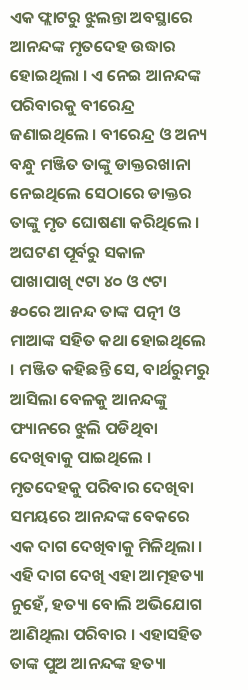ଏକ ଫ୍ଲାଟରୁ ଝୁଲନ୍ତା ଅବସ୍ଥାରେ ଆନନ୍ଦଙ୍କ ମୃତଦେହ ଉଦ୍ଧାର ହୋଇଥିଲା । ଏ ନେଇ ଆନନ୍ଦଙ୍କ ପରିବାରକୁ ବୀରେନ୍ଦ୍ର ଜଣାଇଥିଲେ । ବୀରେନ୍ଦ୍ର ଓ ଅନ୍ୟ ବନ୍ଧୁ ମଞ୍ଜିତ ତାଙ୍କୁ ଡାକ୍ତରଖାନା ନେଇଥିଲେ ସେଠାରେ ଡାକ୍ତର ତାଙ୍କୁ ମୃତ ଘୋଷଣା କରିଥିଲେ ।
ଅଘଟଣ ପୂର୍ବରୁ ସକାଳ ପାଖାପାଖି ୯ଟା ୪୦ ଓ ୯ଟା ୫୦ରେ ଆନନ୍ଦ ତାଙ୍କ ପତ୍ନୀ ଓ ମାଆଙ୍କ ସହିତ କଥା ହୋଇଥିଲେ । ମଞ୍ଜିତ କହିଛନ୍ତି ସେ, ବାର୍ଥରୁମରୁ ଆସିଲା ବେଳକୁ ଆନନ୍ଦଙ୍କୁ ଫ୍ୟାନରେ ଝୁଲି ପଡିଥିବା ଦେଖିବାକୁ ପାଇଥିଲେ । ମୃତଦେହକୁ ପରିବାର ଦେଖିବା ସମୟରେ ଆନନ୍ଦଙ୍କ ବେକରେ ଏକ ଦାଗ ଦେଖିବାକୁ ମିଳିଥିଲା । ଏହି ଦାଗ ଦେଖି ଏହା ଆତ୍ମହତ୍ୟା ନୁହେଁ, ହତ୍ୟା ବୋଲି ଅଭିଯୋଗ ଆଣିଥିଲା ପରିବାର । ଏହାସହିତ ତାଙ୍କ ପୁଅ ଆନନ୍ଦଙ୍କ ହତ୍ୟା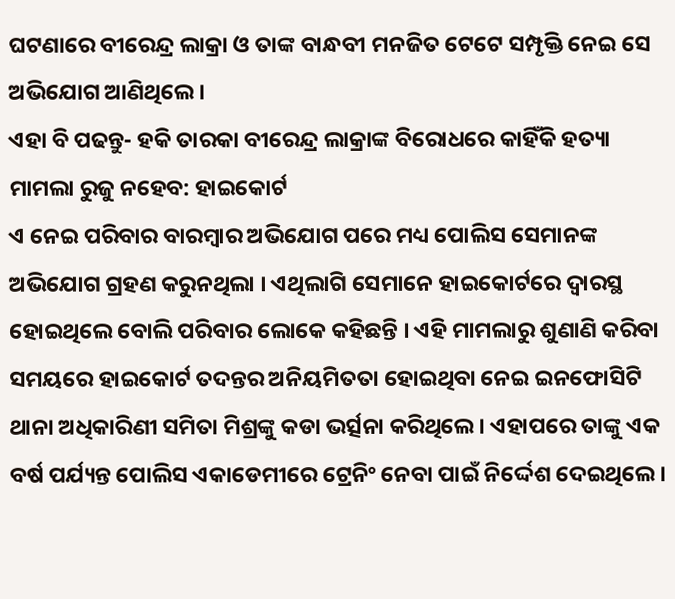ଘଟଣାରେ ବୀରେନ୍ଦ୍ର ଲାକ୍ରା ଓ ତାଙ୍କ ବାନ୍ଧବୀ ମନଜିତ ଟେଟେ ସମ୍ପୃକ୍ତି ନେଇ ସେ ଅଭିଯୋଗ ଆଣିଥିଲେ ।
ଏହା ବି ପଢନ୍ତୁ- ହକି ତାରକା ବୀରେନ୍ଦ୍ର ଲାକ୍ରାଙ୍କ ବିରୋଧରେ କାହିଁକି ହତ୍ୟା ମାମଲା ରୁଜୁ ନହେବ: ହାଇକୋର୍ଟ
ଏ ନେଇ ପରିବାର ବାରମ୍ବାର ଅଭିଯୋଗ ପରେ ମଧ୍ୟ ପୋଲିସ ସେମାନଙ୍କ ଅଭିଯୋଗ ଗ୍ରହଣ କରୁନଥିଲା । ଏଥିଲାଗି ସେମାନେ ହାଇକୋର୍ଟରେ ଦ୍ବାରସ୍ଥ ହୋଇଥିଲେ ବୋଲି ପରିବାର ଲୋକେ କହିଛନ୍ତି । ଏହି ମାମଲାରୁ ଶୁଣାଣି କରିବା ସମୟରେ ହାଇକୋର୍ଟ ତଦନ୍ତର ଅନିୟମିତତା ହୋଇଥିବା ନେଇ ଇନଫୋସିଟି ଥାନା ଅଧିକାରିଣୀ ସମିତା ମିଶ୍ରଙ୍କୁ କଡା ଭର୍ତ୍ସନା କରିଥିଲେ । ଏହାପରେ ତାଙ୍କୁ ଏକ ବର୍ଷ ପର୍ଯ୍ୟନ୍ତ ପୋଲିସ ଏକାଡେମୀରେ ଟ୍ରେନିଂ ନେବା ପାଇଁ ନିର୍ଦ୍ଦେଶ ଦେଇଥିଲେ ।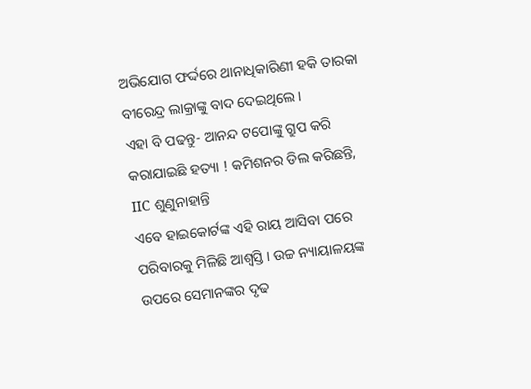ଅଭିଯୋଗ ଫର୍ଦ୍ଦରେ ଥାନାଧିକାରିଣୀ ହକି ତାରକା ବୀରେନ୍ଦ୍ର ଲାକ୍ରାଙ୍କୁ ବାଦ ଦେଇଥିଲେ ।
ଏହା ବି ପଢନ୍ତୁ- ଆନନ୍ଦ ଟପୋଙ୍କୁ ଗ୍ରୁପ କରି କରାଯାଇଛି ହତ୍ୟା ! କମିଶନର ଡିଲ କରିଛନ୍ତି, IIC ଶୁଣୁନାହାନ୍ତି
ଏବେ ହାଇକୋର୍ଟଙ୍କ ଏହି ରାୟ ଆସିବା ପରେ ପରିବାରକୁ ମିଳିଛି ଆଶ୍ବସ୍ତି । ଉଚ୍ଚ ନ୍ୟାୟାଳୟଙ୍କ ଉପରେ ସେମାନଙ୍କର ଦୃଢ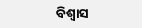ବିଶ୍ବାସ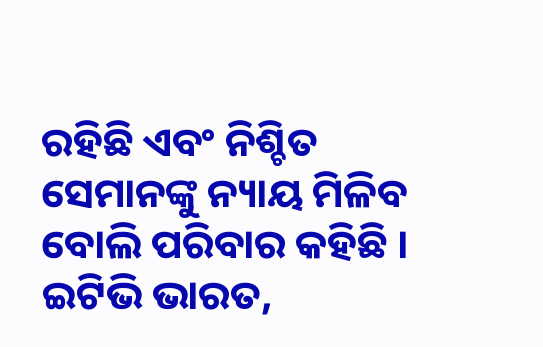ରହିଛି ଏବଂ ନିଶ୍ଚିତ ସେମାନଙ୍କୁ ନ୍ୟାୟ ମିଳିବ ବୋଲି ପରିବାର କହିଛି ।
ଇଟିଭି ଭାରତ,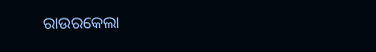ରାଉରକେଲା